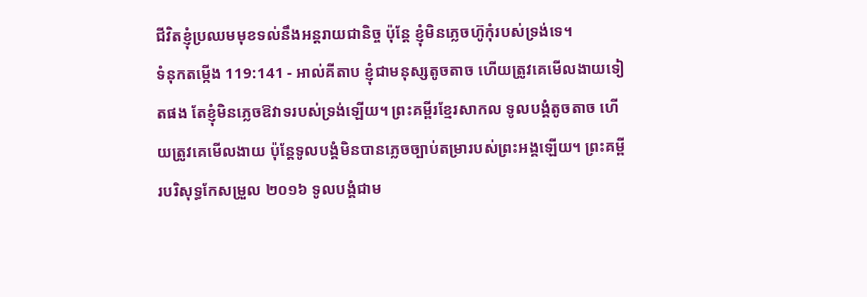ជីវិតខ្ញុំប្រឈមមុខទល់នឹងអន្តរាយជានិច្ច ប៉ុន្តែ ខ្ញុំមិនភ្លេចហ៊ូកុំរបស់ទ្រង់ទេ។
ទំនុកតម្កើង 119:141 - អាល់គីតាប ខ្ញុំជាមនុស្សតូចតាច ហើយត្រូវគេមើលងាយទៀតផង តែខ្ញុំមិនភ្លេចឱវាទរបស់ទ្រង់ឡើយ។ ព្រះគម្ពីរខ្មែរសាកល ទូលបង្គំតូចតាច ហើយត្រូវគេមើលងាយ ប៉ុន្តែទូលបង្គំមិនបានភ្លេចច្បាប់តម្រារបស់ព្រះអង្គឡើយ។ ព្រះគម្ពីរបរិសុទ្ធកែសម្រួល ២០១៦ ទូលបង្គំជាម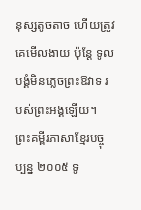នុស្សតូចតាច ហើយត្រូវគេមើលងាយ ប៉ុន្តែ ទូលបង្គំមិនភ្លេចព្រះឱវាទ របស់ព្រះអង្គឡើយ។ ព្រះគម្ពីរភាសាខ្មែរបច្ចុប្បន្ន ២០០៥ ទូ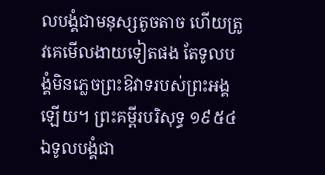លបង្គំជាមនុស្សតូចតាច ហើយត្រូវគេមើលងាយទៀតផង តែទូលបង្គំមិនភ្លេចព្រះឱវាទរបស់ព្រះអង្គឡើយ។ ព្រះគម្ពីរបរិសុទ្ធ ១៩៥៤ ឯទូលបង្គំជា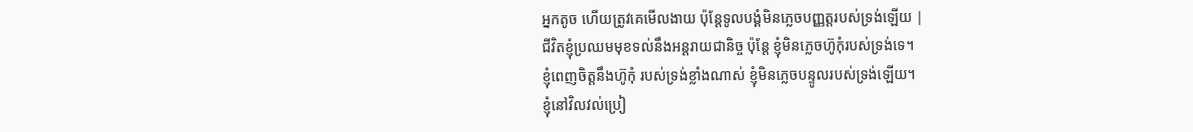អ្នកតូច ហើយត្រូវគេមើលងាយ ប៉ុន្តែទូលបង្គំមិនភ្លេចបញ្ញត្តរបស់ទ្រង់ឡើយ |
ជីវិតខ្ញុំប្រឈមមុខទល់នឹងអន្តរាយជានិច្ច ប៉ុន្តែ ខ្ញុំមិនភ្លេចហ៊ូកុំរបស់ទ្រង់ទេ។
ខ្ញុំពេញចិត្តនឹងហ៊ូកុំ របស់ទ្រង់ខ្លាំងណាស់ ខ្ញុំមិនភ្លេចបន្ទូលរបស់ទ្រង់ឡើយ។
ខ្ញុំនៅវិលវល់ប្រៀ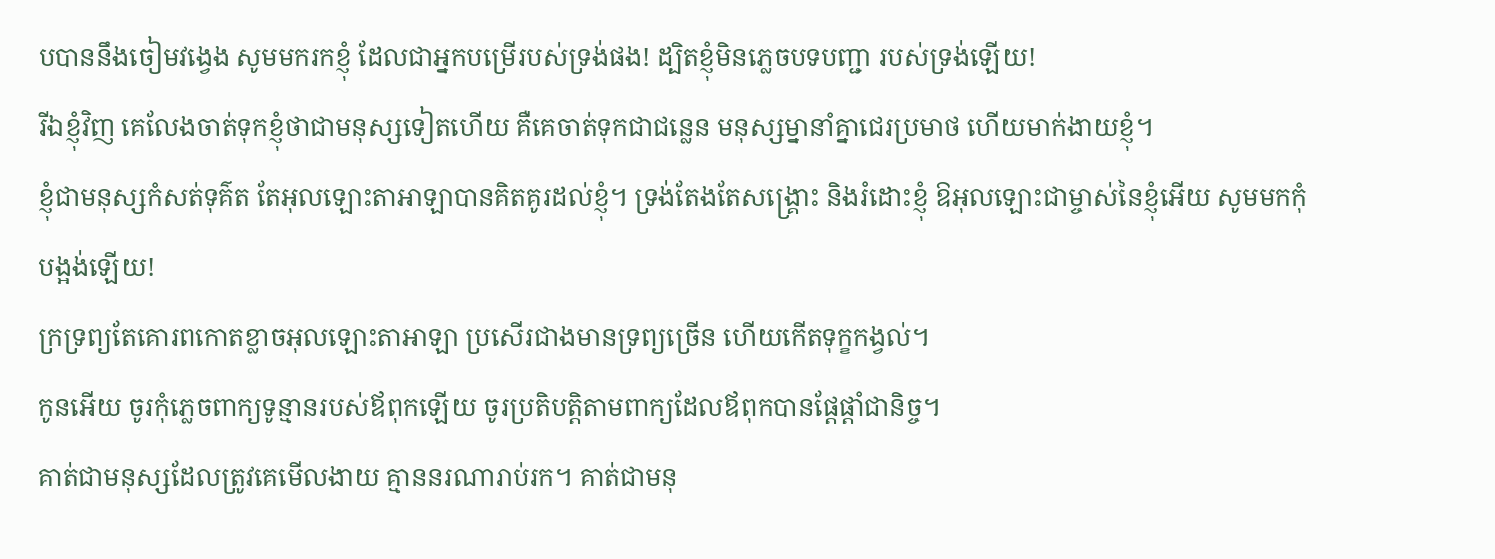បបាននឹងចៀមវង្វេង សូមមករកខ្ញុំ ដែលជាអ្នកបម្រើរបស់ទ្រង់ផង! ដ្បិតខ្ញុំមិនភ្លេចបទបញ្ជា របស់ទ្រង់ឡើយ!
រីឯខ្ញុំវិញ គេលែងចាត់ទុកខ្ញុំថាជាមនុស្សទៀតហើយ គឺគេចាត់ទុកជាជន្លេន មនុស្សម្នានាំគ្នាជេរប្រមាថ ហើយមាក់ងាយខ្ញុំ។
ខ្ញុំជាមនុស្សកំសត់ទុគ៌ត តែអុលឡោះតាអាឡាបានគិតគូរដល់ខ្ញុំ។ ទ្រង់តែងតែសង្គ្រោះ និងរំដោះខ្ញុំ ឱអុលឡោះជាម្ចាស់នៃខ្ញុំអើយ សូមមកកុំបង្អង់ឡើយ!
ក្រទ្រព្យតែគោរពកោតខ្លាចអុលឡោះតាអាឡា ប្រសើរជាងមានទ្រព្យច្រើន ហើយកើតទុក្ខកង្វល់។
កូនអើយ ចូរកុំភ្លេចពាក្យទូន្មានរបស់ឪពុកឡើយ ចូរប្រតិបត្តិតាមពាក្យដែលឪពុកបានផ្ដែផ្ដាំជានិច្ច។
គាត់ជាមនុស្សដែលត្រូវគេមើលងាយ គ្មាននរណារាប់រក។ គាត់ជាមនុ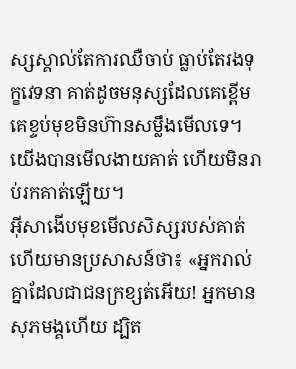ស្សស្គាល់តែការឈឺចាប់ ធ្លាប់តែរងទុក្ខវេទនា គាត់ដូចមនុស្សដែលគេខ្ពើម គេខ្ទប់មុខមិនហ៊ានសម្លឹងមើលទេ។ យើងបានមើលងាយគាត់ ហើយមិនរាប់រកគាត់ឡើយ។
អ៊ីសាងើបមុខមើលសិស្សរបស់គាត់ ហើយមានប្រសាសន៍ថា៖ «អ្នករាល់គ្នាដែលជាជនក្រខ្សត់អើយ! អ្នកមានសុភមង្គហើយ ដ្បិត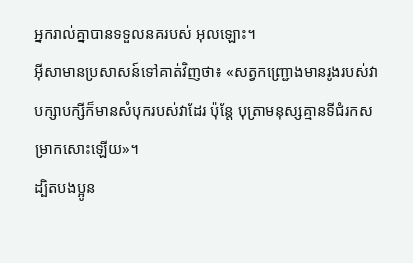អ្នករាល់គ្នាបានទទួលនគរបស់ អុលឡោះ។
អ៊ីសាមានប្រសាសន៍ទៅគាត់វិញថា៖ «សត្វកញ្ជ្រោងមានរូងរបស់វា បក្សាបក្សីក៏មានសំបុករបស់វាដែរ ប៉ុន្តែ បុត្រាមនុស្សគ្មានទីជំរកសម្រាកសោះឡើយ»។
ដ្បិតបងប្អូន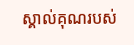ស្គាល់គុណរបស់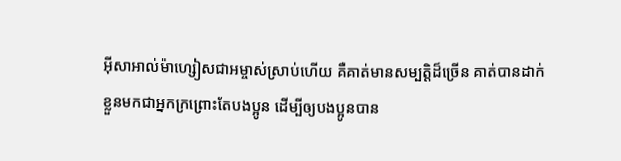អ៊ីសាអាល់ម៉ាហ្សៀសជាអម្ចាស់ស្រាប់ហើយ គឺគាត់មានសម្បត្តិដ៏ច្រើន គាត់បានដាក់ខ្លួនមកជាអ្នកក្រព្រោះតែបងប្អូន ដើម្បីឲ្យបងប្អូនបាន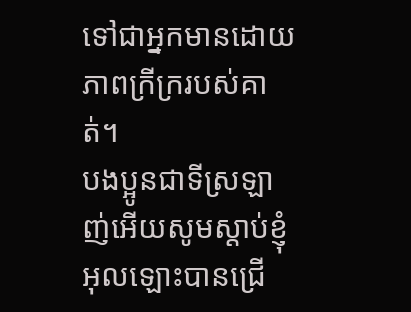ទៅជាអ្នកមានដោយភាពក្រីក្ររបស់គាត់។
បងប្អូនជាទីស្រឡាញ់អើយសូមស្ដាប់ខ្ញុំ អុលឡោះបានជ្រើ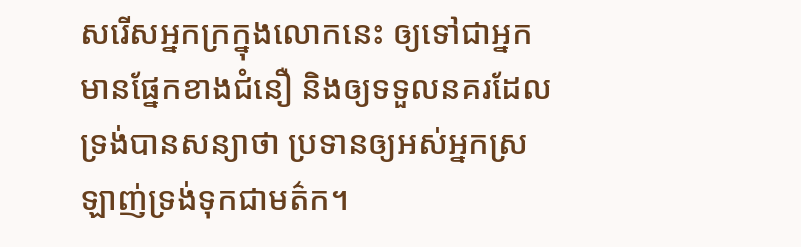សរើសអ្នកក្រក្នុងលោកនេះ ឲ្យទៅជាអ្នកមានផ្នែកខាងជំនឿ និងឲ្យទទួលនគរដែលទ្រង់បានសន្យាថា ប្រទានឲ្យអស់អ្នកស្រឡាញ់ទ្រង់ទុកជាមត៌ក។